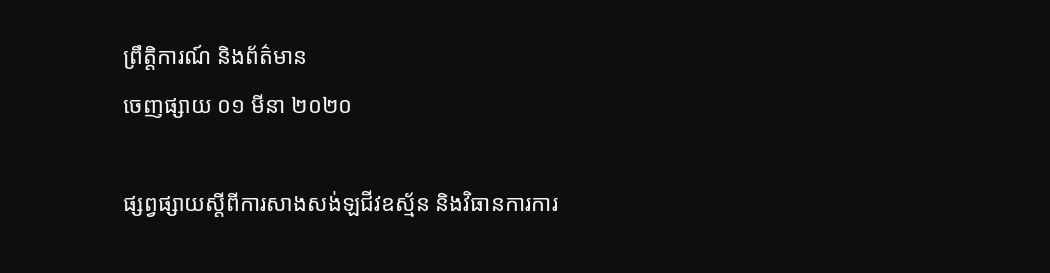ព្រឹត្តិការណ៍ និងព័ត៌មាន
ចេញផ្សាយ ០១ មីនា ២០២០

ផ្សព្វផ្សាយស្តីពីការសាងសង់ឡជីវឧស្ម័ន និងវិធានការការ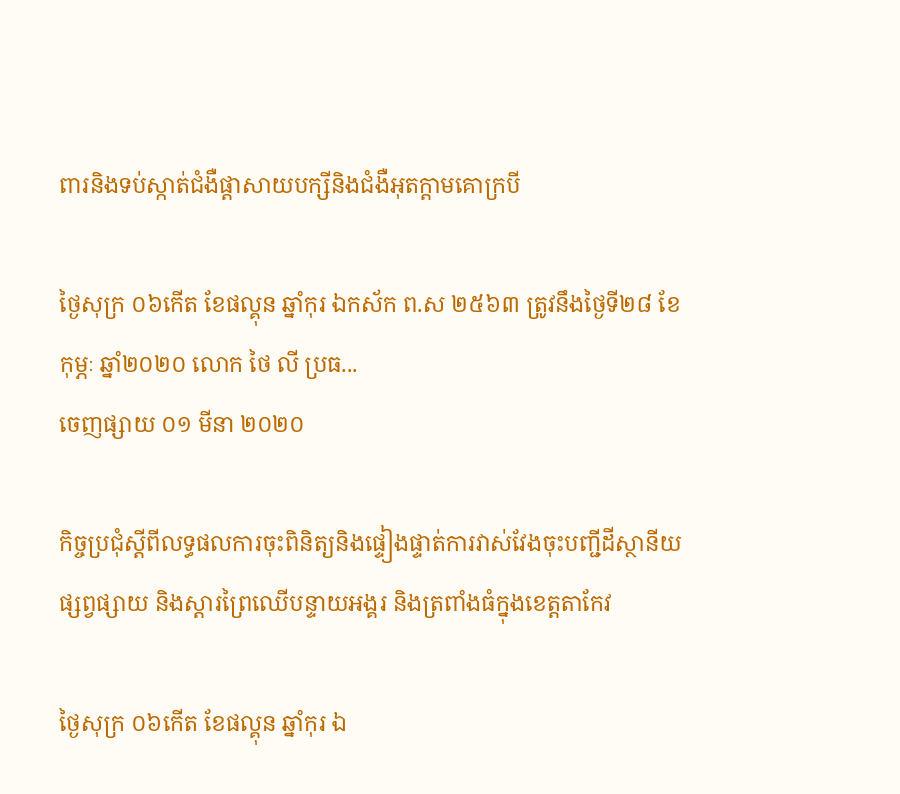ពារនិងទប់ស្កាត់ជំងឺផ្តាសាយបក្សីនិងជំងឺអុតក្តាមគោក្របី

ថ្ងៃសុក្រ ០៦កើត ខែផល្គុន ឆ្នាំកុរ ឯកស័ក ព.ស ២៥៦៣ ត្រូវនឹងថ្ងៃទី២៨ ខែកុម្ភៈ ឆ្នាំ២០២០ លោក ថៃ លី ប្រធ...
ចេញផ្សាយ ០១ មីនា ២០២០

កិច្ចប្រជុំស្តីពីលទ្ធផលការចុះពិនិត្យនិងផ្ទៀងផ្ទាត់ការវាស់វែងចុះបញ្ជីដីស្ថានីយផ្សព្វផ្សាយ និងស្តារព្រៃឈើបន្ទាយអង្គរ និងត្រពាំងធំក្នុងខេត្តតាកែវ

ថ្ងៃសុក្រ ០៦កើត ខែផល្គុន ឆ្នាំកុរ ឯ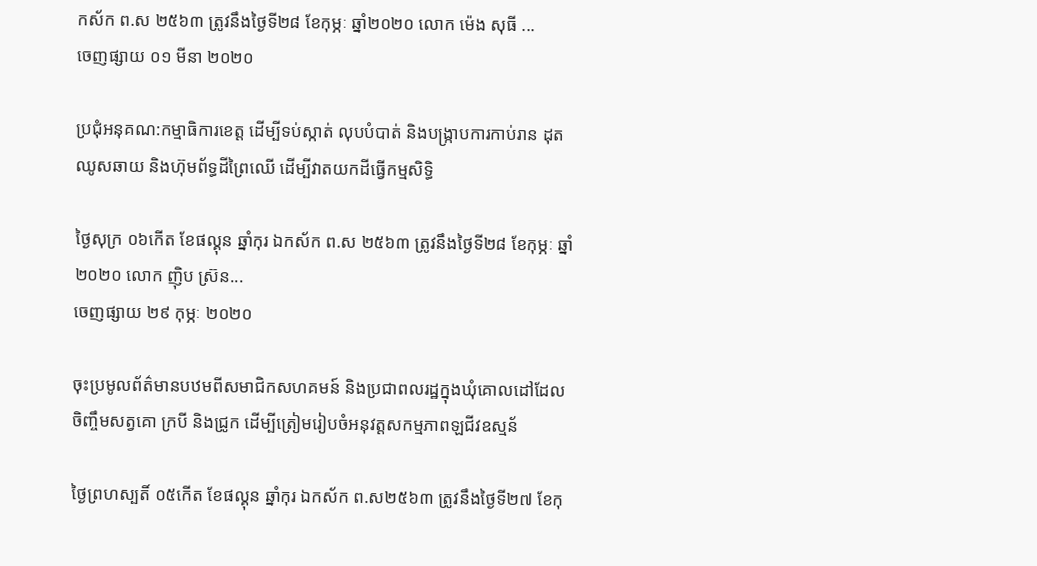កស័ក ព.ស ២៥៦៣ ត្រូវនឹងថ្ងៃទី២៨ ខែកុម្ភៈ ឆ្នាំ២០២០ លោក ម៉េង សុធី ...
ចេញផ្សាយ ០១ មីនា ២០២០

ប្រជុំអនុគណ:កម្មាធិការខេត្ត ដើម្បីទប់ស្កាត់ លុបបំបាត់ និងបង្ក្រាបការកាប់រាន ដុត ឈូសឆាយ និងហ៊ុមព័ទ្ធដីព្រៃឈើ ដើម្បីវាតយកដីធ្វើកម្មសិទ្ធិ

ថ្ងៃសុក្រ ០៦កើត ខែផល្គុន ឆ្នាំកុរ ឯកស័ក ព.ស ២៥៦៣ ត្រូវនឹងថ្ងៃទី២៨ ខែកុម្ភៈ ឆ្នាំ២០២០ លោក ញ៉ិប ស្រ៊ន...
ចេញផ្សាយ ២៩ កុម្ភៈ ២០២០

ចុះប្រមូលព័ត៌មានបឋមពីសមាជិកសហគមន៍ និងប្រជាពលរដ្ឋក្នុងឃុំគោលដៅដែលចិញ្ចឹមសត្វគោ ក្របី និងជ្រូក ដេីម្បីត្រៀមរៀបចំអនុវត្តសកម្មភាពឡជីវឧស្មន័

ថ្ងៃព្រហស្បតិ៍ ០៥កើត ខែផល្គុន ឆ្នាំកុរ ឯកស័ក ព.ស២៥៦៣ ត្រូវនឹងថ្ងៃទី២៧ ខែកុ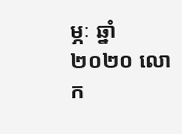ម្ភៈ ឆ្នាំ២០២០ លោក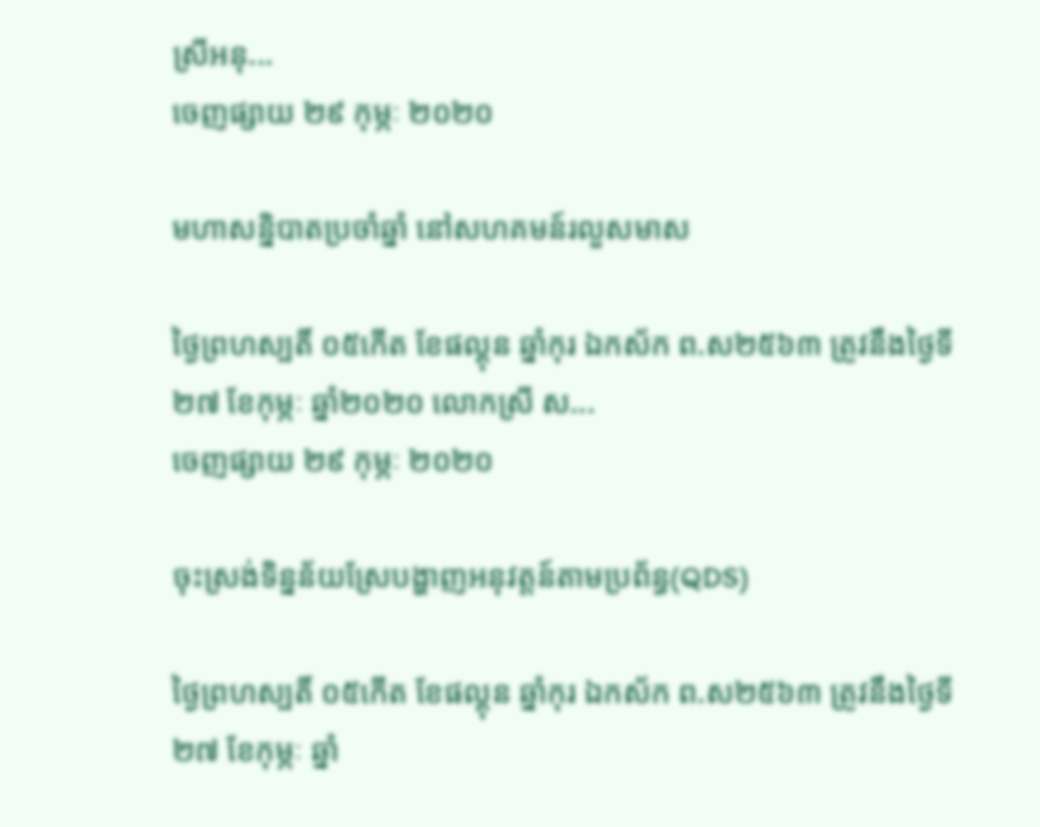ស្រីអនុ...
ចេញផ្សាយ ២៩ កុម្ភៈ ២០២០

មហាសន្និបាតប្រចាំឆ្នាំ នៅសហគមន៍រលួសមាស

ថ្ងៃព្រហស្បតិ៍ ០៥កើត ខែផល្គុន ឆ្នាំកុរ ឯកស័ក ព.ស២៥៦៣ ត្រូវនឹងថ្ងៃទី២៧ ខែកុម្ភៈ ឆ្នាំ២០២០ លោកស្រី ស...
ចេញផ្សាយ ២៩ កុម្ភៈ ២០២០

ចុះស្រង់ទិន្នន័យស្រែបង្ហាញអនុវត្តន៍តាមប្រព័ន្ធ(QDS)

ថ្ងៃព្រហស្បតិ៍ ០៥កើត ខែផល្គុន ឆ្នាំកុរ ឯកស័ក ព.ស២៥៦៣ ត្រូវនឹងថ្ងៃទី២៧ ខែកុម្ភៈ ឆ្នាំ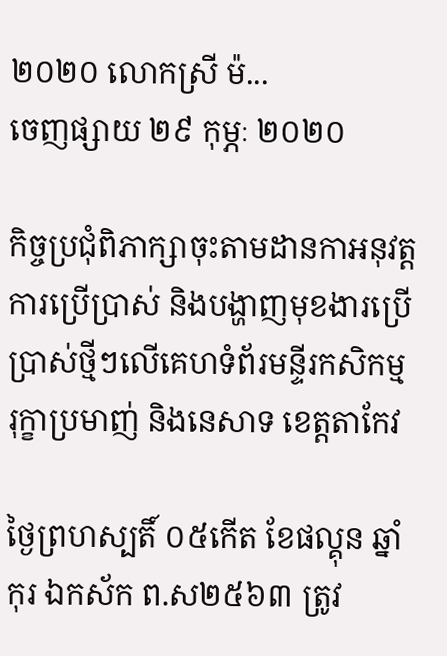២០២០ លោកស្រី ម៉...
ចេញផ្សាយ ២៩ កុម្ភៈ ២០២០

កិច្ចប្រជុំពិភាក្សាចុះតាមដានកាអនុវត្តការប្រេីប្រាស់ និងបង្ហាញមុខងារប្រេីប្រាស់ថ្មីៗលេីគេហទំព័រមន្ទីរកសិកម្ម រុក្ខាប្រមាញ់ និងនេសាទ ខេត្តតាកែវ

ថ្ងៃព្រហស្បតិ៍ ០៥កើត ខែផល្គុន ឆ្នាំកុរ ឯកស័ក ព.ស២៥៦៣ ត្រូវ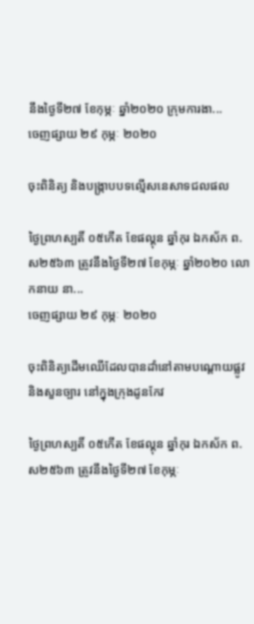នឹងថ្ងៃទី២៧ ខែកុម្ភៈ ឆ្នាំ២០២០ ក្រុមការងា...
ចេញផ្សាយ ២៩ កុម្ភៈ ២០២០

ចុះពិនិត្យ និងបង្រ្កាបបទល្មេីសនេសាទជលផល

ថ្ងៃព្រហស្បតិ៍ ០៥កើត ខែផល្គុន ឆ្នាំកុរ ឯកស័ក ព.ស២៥៦៣ ត្រូវនឹងថ្ងៃទី២៧ ខែកុម្ភៈ ឆ្នាំ២០២០ លោកនាយ នា...
ចេញផ្សាយ ២៩ កុម្ភៈ ២០២០

ចុះពិនិត្យដើមឈើដែលបានដាំនៅតាមបណ្តោយផ្លូវ និងសួនច្បារ នៅក្នុងក្រុងដូនកែវ

ថ្ងៃព្រហស្បតិ៍ ០៥កើត ខែផល្គុន ឆ្នាំកុរ ឯកស័ក ព.ស២៥៦៣ ត្រូវនឹងថ្ងៃទី២៧ ខែកុម្ភៈ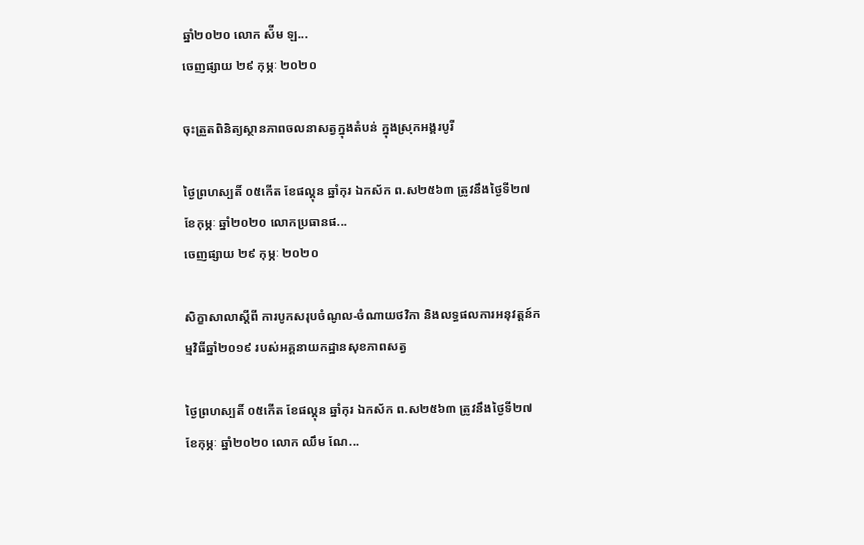ឆ្នាំ២០២០ លោក ស៉ីម ឡ...
ចេញផ្សាយ ២៩ កុម្ភៈ ២០២០

ចុះត្រួតពិនិត្យស្ថានភាពចលនាសត្វក្នុងតំបន់ ក្នុងស្រុកអង្គរបូរី

ថ្ងៃព្រហស្បតិ៍ ០៥កើត ខែផល្គុន ឆ្នាំកុរ ឯកស័ក ព.ស២៥៦៣ ត្រូវនឹងថ្ងៃទី២៧ ខែកុម្ភៈ ឆ្នាំ២០២០ លោកប្រធានផ...
ចេញផ្សាយ ២៩ កុម្ភៈ ២០២០

សិក្ខាសាលាស្តីពី ការបូកសរុបចំណូល-ចំណាយថវិកា និងលទ្ធផលការអនុវត្តន៍កម្មវិធីឆ្នាំ២០១៩ របស់អគ្គនាយកដ្ឋានសុខភាពសត្វ

ថ្ងៃព្រហស្បតិ៍ ០៥កើត ខែផល្គុន ឆ្នាំកុរ ឯកស័ក ព.ស២៥៦៣ ត្រូវនឹងថ្ងៃទី២៧ ខែកុម្ភៈ ឆ្នាំ២០២០ លោក ឈឹម ណែ...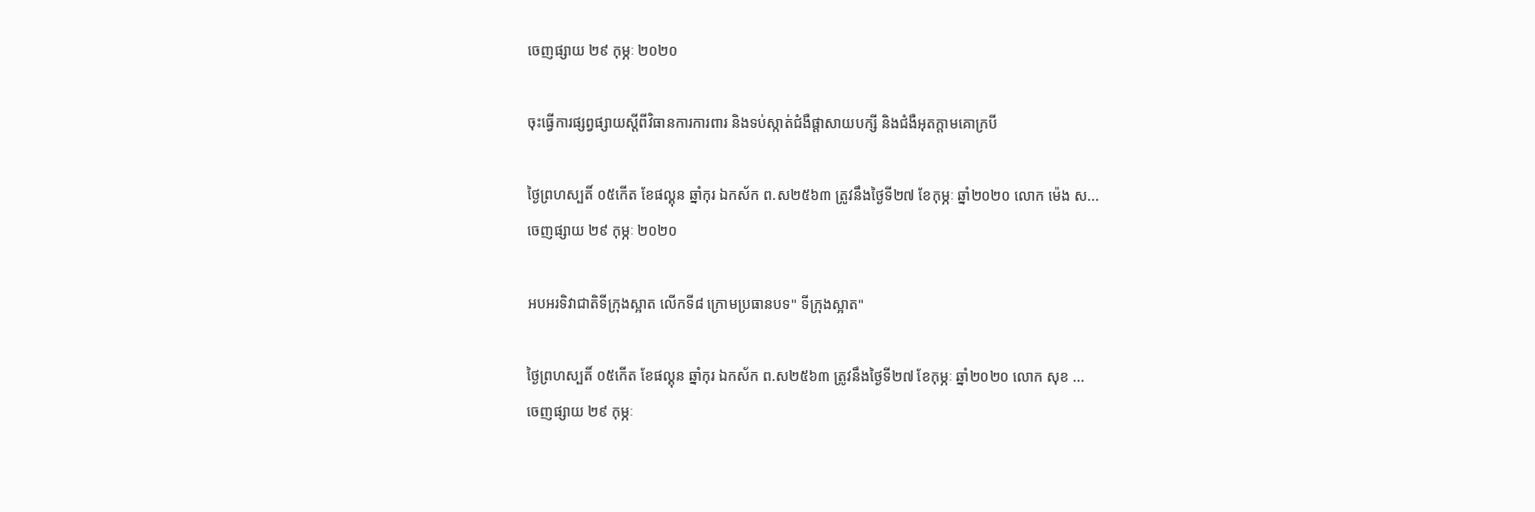ចេញផ្សាយ ២៩ កុម្ភៈ ២០២០

ចុះធ្វើការផ្សព្វផ្សាយស្តីពីវិធានការការពារ និងទប់ស្កាត់ជំងឺផ្តាសាយបក្សី និងជំងឺអុតក្តាមគោក្របី

ថ្ងៃព្រហស្បតិ៍ ០៥កើត ខែផល្គុន ឆ្នាំកុរ ឯកស័ក ព.ស២៥៦៣ ត្រូវនឹងថ្ងៃទី២៧ ខែកុម្ភៈ ឆ្នាំ២០២០ លោក ម៉េង ស...
ចេញផ្សាយ ២៩ កុម្ភៈ ២០២០

អបអរទិវាជាតិទីក្រុងស្អាត លើកទី៨ ក្រោមប្រធានបទ" ទីក្រុងស្អាត"

ថ្ងៃព្រហស្បតិ៍ ០៥កើត ខែផល្គុន ឆ្នាំកុរ ឯកស័ក ព.ស២៥៦៣ ត្រូវនឹងថ្ងៃទី២៧ ខែកុម្ភៈ ឆ្នាំ២០២០ លោក សុខ ...
ចេញផ្សាយ ២៩ កុម្ភៈ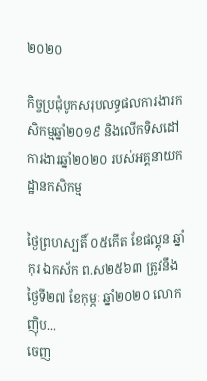២០២០

កិច្ចប្រជុំបូកសរុបលទ្ធផលការងារកសិកម្មឆ្នាំ២០១៩ និងលេីកទិសដៅការងារឆ្នាំ២០២០ របស់អគ្គនាយកដ្ឋានកសិកម្ម

ថ្ងៃព្រហស្បតិ៍ ០៥កើត ខែផល្គុន ឆ្នាំកុរ ឯកស័ក ព.ស២៥៦៣ ត្រូវនឹងថ្ងៃទី២៧ ខែកុម្ភៈ ឆ្នាំ២០២០ លោក ញ៉ិប...
ចេញ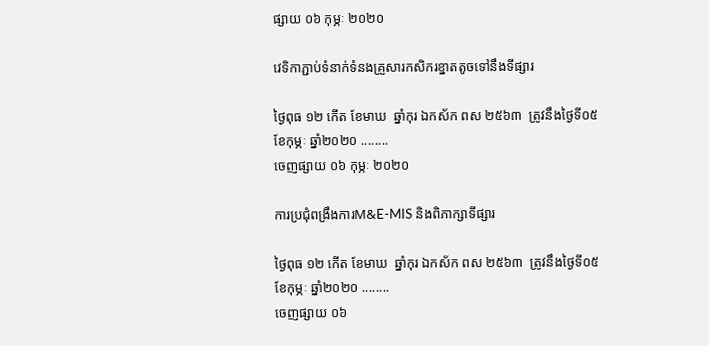ផ្សាយ ០៦ កុម្ភៈ ២០២០

វេទិកាភ្ជាប់ទំនាក់ទំនងគ្រួសារកសិករខ្នាតតូចទៅនឹងទីផ្សារ

ថ្ងៃពុធ ១២ កើត ខែមាឃ  ឆ្នាំកុរ ឯកស័ក ពស ២៥៦៣  ត្រូវនឹងថ្ងៃទី០៥ ខែកុម្ភៈ ឆ្នាំ២០២០ ........
ចេញផ្សាយ ០៦ កុម្ភៈ ២០២០

ការប្រជុំពង្រឹងការM&E-MIS និងពិភាក្សាទីផ្សារ

ថ្ងៃពុធ ១២ កើត ខែមាឃ  ឆ្នាំកុរ ឯកស័ក ពស ២៥៦៣  ត្រូវនឹងថ្ងៃទី០៥ ខែកុម្ភៈ ឆ្នាំ២០២០ ........
ចេញផ្សាយ ០៦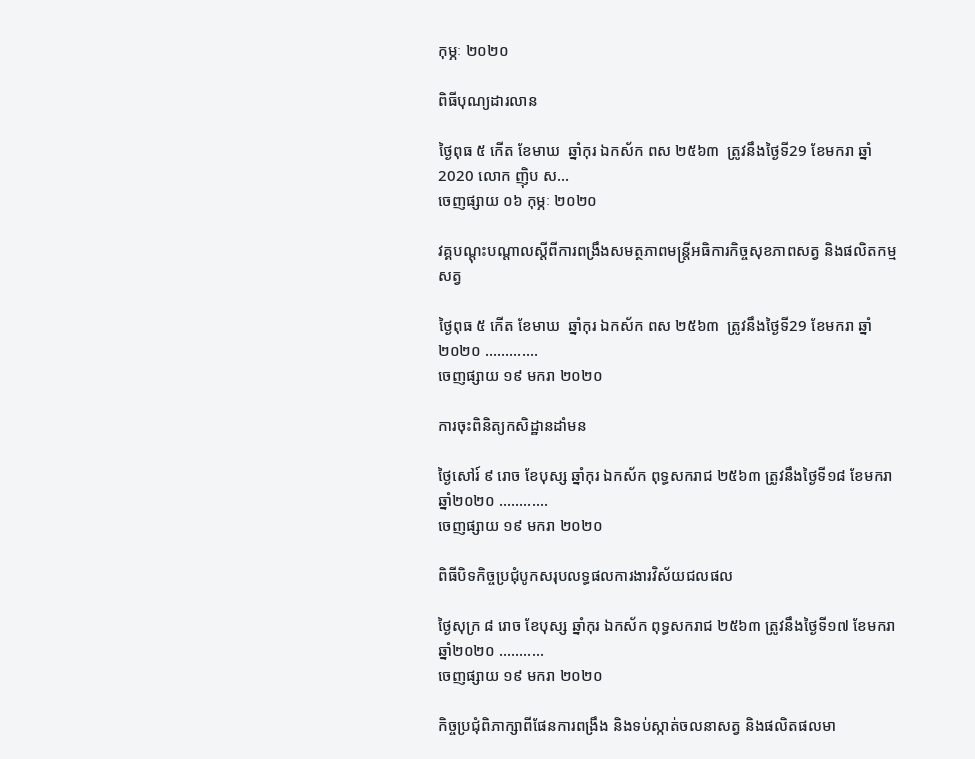កុម្ភៈ ២០២០

ពិធីបុណ្យដារលាន

ថ្ងៃពុធ ៥ កើត ខែមាឃ  ឆ្នាំកុរ ឯកស័ក ពស ២៥៦៣  ត្រូវនឹងថ្ងៃទី29 ខែមករា ឆ្នាំ2020 លោក ញ៉ិប ស...
ចេញផ្សាយ ០៦ កុម្ភៈ ២០២០

វគ្គបណ្តុះបណ្តាលស្តីពីការពង្រឹងសមត្ថភាពមន្រ្តីអធិការកិច្ចសុខភាពសត្វ និងផលិតកម្មសត្វ

ថ្ងៃពុធ ៥ កើត ខែមាឃ  ឆ្នាំកុរ ឯកស័ក ពស ២៥៦៣  ត្រូវនឹងថ្ងៃទី29 ខែមករា ឆ្នាំ២០២០ .............
ចេញផ្សាយ ១៩ មករា ២០២០

ការចុះពិនិត្យកសិដ្ឋានដាំមន

ថ្ងៃសៅរ៍ ៩ រោច ខែបុស្ស ឆ្នាំកុរ ឯកស័ក ពុទ្ធសករាជ ២៥៦៣ ត្រូវនឹងថ្ងៃទី១៨ ខែមករា ឆ្នាំ២០២០ ............
ចេញផ្សាយ ១៩ មករា ២០២០

ពិធីបិទកិច្ចប្រជុំបូកសរុបលទ្ធផលការងារវិស័យជលផល

ថ្ងៃសុក្រ ៨ រោច ខែបុស្ស ឆ្នាំកុរ ឯកស័ក ពុទ្ធសករាជ ២៥៦៣ ត្រូវនឹងថ្ងៃទី១៧ ខែមករា ឆ្នាំ២០២០ ...........
ចេញផ្សាយ ១៩ មករា ២០២០

កិច្ចប្រជុំពិភាក្សាពីផែនការពង្រឹង និងទប់ស្កាត់ចលនាសត្វ និងផលិតផលមា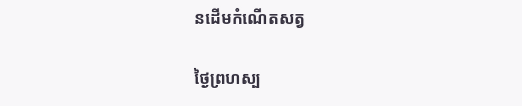នដើមកំណើតសត្វ

ថ្ងៃព្រហស្ប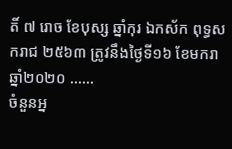តិ៍ ៧ រោច ខែបុស្ស ឆ្នាំកុរ ឯកស័ក ពុទ្ធសករាជ ២៥៦៣ ត្រូវនឹងថ្ងៃទី១៦ ខែមករា ឆ្នាំ២០២០ ......
ចំនួនអ្ន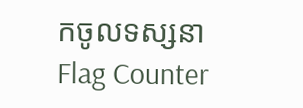កចូលទស្សនា
Flag Counter